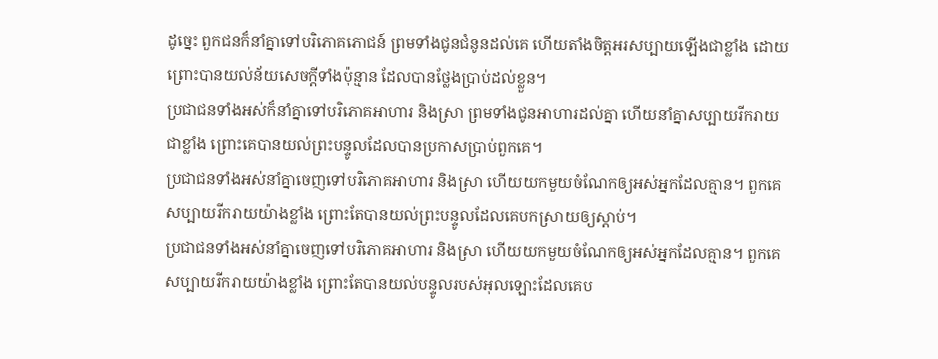ដូច្នេះ ពួកជនក៏នាំគ្នាទៅបរិភោគភោជន៍ ព្រមទាំងជូនជំនូនដល់គេ ហើយតាំងចិត្តអរសប្បាយឡើងជាខ្លាំង ដោយព្រោះបានយល់ន័យសេចក្ដីទាំងប៉ុន្មាន ដែលបានថ្លែងប្រាប់ដល់ខ្លួន។
ប្រជាជនទាំងអស់ក៏នាំគ្នាទៅបរិភោគអាហារ និងស្រា ព្រមទាំងជូនអាហារដល់គ្នា ហើយនាំគ្នាសប្បាយរីករាយជាខ្លាំង ព្រោះគេបានយល់ព្រះបន្ទូលដែលបានប្រកាសប្រាប់ពួកគេ។
ប្រជាជនទាំងអស់នាំគ្នាចេញទៅបរិភោគអាហារ និងស្រា ហើយយកមួយចំណែកឲ្យអស់អ្នកដែលគ្មាន។ ពួកគេសប្បាយរីករាយយ៉ាងខ្លាំង ព្រោះតែបានយល់ព្រះបន្ទូលដែលគេបកស្រាយឲ្យស្ដាប់។
ប្រជាជនទាំងអស់នាំគ្នាចេញទៅបរិភោគអាហារ និងស្រា ហើយយកមួយចំណែកឲ្យអស់អ្នកដែលគ្មាន។ ពួកគេសប្បាយរីករាយយ៉ាងខ្លាំង ព្រោះតែបានយល់បន្ទូលរបស់អុលឡោះដែលគេប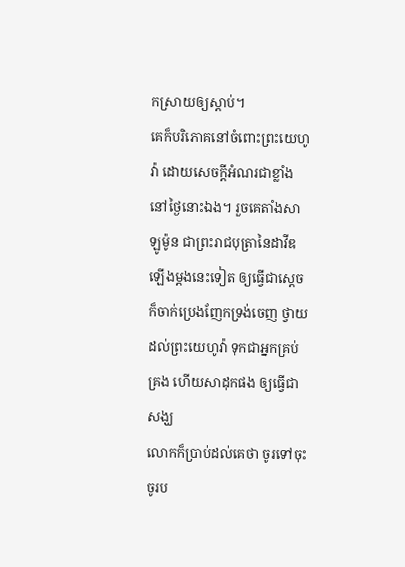កស្រាយឲ្យស្ដាប់។
គេក៏បរិភោគនៅចំពោះព្រះយេហូវ៉ា ដោយសេចក្ដីអំណរជាខ្លាំងនៅថ្ងៃនោះឯង។ រួចគេតាំងសាឡូម៉ូន ជាព្រះរាជបុត្រានៃដាវីឌ ឡើងម្តងនេះទៀត ឲ្យធ្វើជាស្តេច ក៏ចាក់ប្រេងញែកទ្រង់ចេញ ថ្វាយដល់ព្រះយេហូវ៉ា ទុកជាអ្នកគ្រប់គ្រង ហើយសាដុកផង ឲ្យធ្វើជាសង្ឃ
លោកក៏ប្រាប់ដល់គេថា ចូរទៅចុះ ចូរប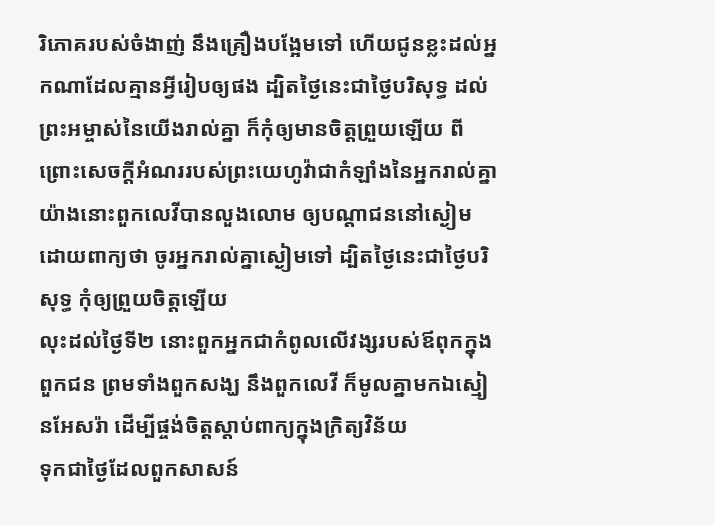រិភោគរបស់ចំងាញ់ នឹងគ្រឿងបង្អែមទៅ ហើយជូនខ្លះដល់អ្នកណាដែលគ្មានអ្វីរៀបឲ្យផង ដ្បិតថ្ងៃនេះជាថ្ងៃបរិសុទ្ធ ដល់ព្រះអម្ចាស់នៃយើងរាល់គ្នា ក៏កុំឲ្យមានចិត្តព្រួយឡើយ ពីព្រោះសេចក្ដីអំណររបស់ព្រះយេហូវ៉ាជាកំឡាំងនៃអ្នករាល់គ្នា
យ៉ាងនោះពួកលេវីបានលួងលោម ឲ្យបណ្តាជននៅស្ងៀម ដោយពាក្យថា ចូរអ្នករាល់គ្នាស្ងៀមទៅ ដ្បិតថ្ងៃនេះជាថ្ងៃបរិសុទ្ធ កុំឲ្យព្រួយចិត្តឡើយ
លុះដល់ថ្ងៃទី២ នោះពួកអ្នកជាកំពូលលើវង្សរបស់ឪពុកក្នុងពួកជន ព្រមទាំងពួកសង្ឃ នឹងពួកលេវី ក៏មូលគ្នាមកឯស្មៀនអែសរ៉ា ដើម្បីផ្ចង់ចិត្តស្តាប់ពាក្យក្នុងក្រិត្យវិន័យ
ទុកជាថ្ងៃដែលពួកសាសន៍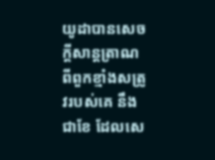យូដាបានសេចក្ដីសាន្តត្រាណ ពីពួកខ្មាំងសត្រូវរបស់គេ នឹងជាខែ ដែលសេ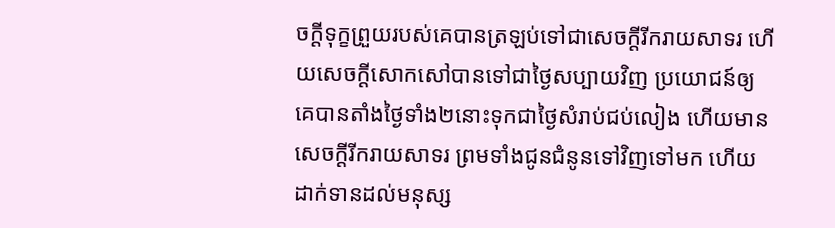ចក្ដីទុក្ខព្រួយរបស់គេបានត្រឡប់ទៅជាសេចក្ដីរីករាយសាទរ ហើយសេចក្ដីសោកសៅបានទៅជាថ្ងៃសប្បាយវិញ ប្រយោជន៍ឲ្យគេបានតាំងថ្ងៃទាំង២នោះទុកជាថ្ងៃសំរាប់ជប់លៀង ហើយមានសេចក្ដីរីករាយសាទរ ព្រមទាំងជូនជំនូនទៅវិញទៅមក ហើយដាក់ទានដល់មនុស្ស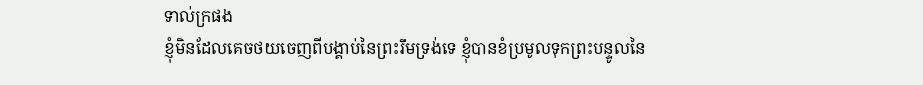ទាល់ក្រផង
ខ្ញុំមិនដែលគេចថយចេញពីបង្គាប់នៃព្រះរឹមទ្រង់ទេ ខ្ញុំបានខំប្រមូលទុកព្រះបន្ទូលនៃ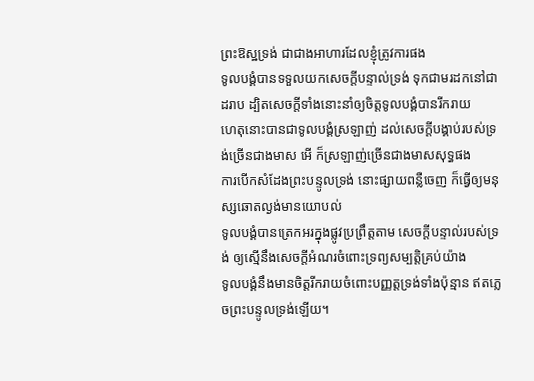ព្រះឱស្ឋទ្រង់ ជាជាងអាហារដែលខ្ញុំត្រូវការផង
ទូលបង្គំបានទទួលយកសេចក្ដីបន្ទាល់ទ្រង់ ទុកជាមរដកនៅជាដរាប ដ្បិតសេចក្ដីទាំងនោះនាំឲ្យចិត្តទូលបង្គំបានរីករាយ
ហេតុនោះបានជាទូលបង្គំស្រឡាញ់ ដល់សេចក្ដីបង្គាប់របស់ទ្រង់ច្រើនជាងមាស អើ ក៏ស្រឡាញ់ច្រើនជាងមាសសុទ្ធផង
ការបើកសំដែងព្រះបន្ទូលទ្រង់ នោះផ្សាយពន្លឺចេញ ក៏ធ្វើឲ្យមនុស្សឆោតល្ងង់មានយោបល់
ទូលបង្គំបានត្រេកអរក្នុងផ្លូវប្រព្រឹត្តតាម សេចក្ដីបន្ទាល់របស់ទ្រង់ ឲ្យស្មើនឹងសេចក្ដីអំណរចំពោះទ្រព្យសម្បត្តិគ្រប់យ៉ាង
ទូលបង្គំនឹងមានចិត្តរីករាយចំពោះបញ្ញត្តទ្រង់ទាំងប៉ុន្មាន ឥតភ្លេចព្រះបន្ទូលទ្រង់ឡើយ។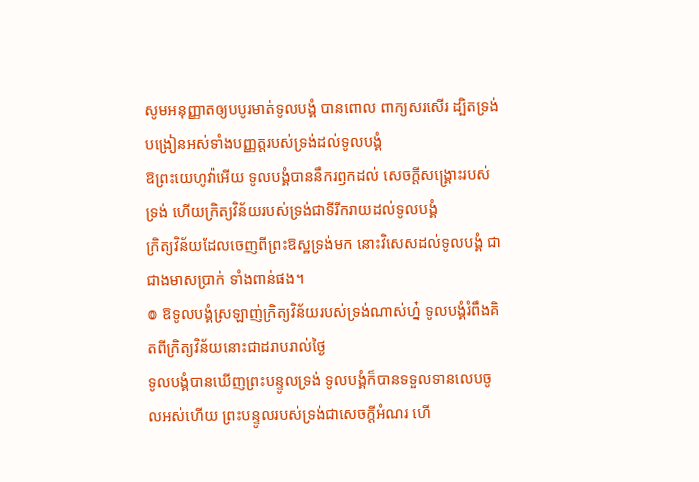សូមអនុញ្ញាតឲ្យបបូរមាត់ទូលបង្គំ បានពោល ពាក្យសរសើរ ដ្បិតទ្រង់បង្រៀនអស់ទាំងបញ្ញត្តរបស់ទ្រង់ដល់ទូលបង្គំ
ឱព្រះយេហូវ៉ាអើយ ទូលបង្គំបាននឹករឭកដល់ សេចក្ដីសង្គ្រោះរបស់ទ្រង់ ហើយក្រិត្យវិន័យរបស់ទ្រង់ជាទីរីករាយដល់ទូលបង្គំ
ក្រិត្យវិន័យដែលចេញពីព្រះឱស្ឋទ្រង់មក នោះវិសេសដល់ទូលបង្គំ ជាជាងមាសប្រាក់ ទាំងពាន់ផង។
៙ ឱទូលបង្គំស្រឡាញ់ក្រិត្យវិន័យរបស់ទ្រង់ណាស់ហ្ន៎ ទូលបង្គំរំពឹងគិតពីក្រិត្យវិន័យនោះជាដរាបរាល់ថ្ងៃ
ទូលបង្គំបានឃើញព្រះបន្ទូលទ្រង់ ទូលបង្គំក៏បានទទួលទានលេបចូលអស់ហើយ ព្រះបន្ទូលរបស់ទ្រង់ជាសេចក្ដីអំណរ ហើ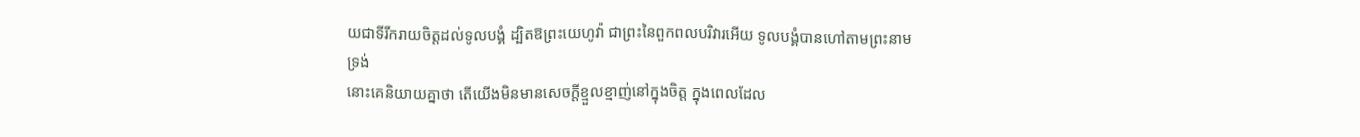យជាទីរីករាយចិត្តដល់ទូលបង្គំ ដ្បិតឱព្រះយេហូវ៉ា ជាព្រះនៃពួកពលបរិវារអើយ ទូលបង្គំបានហៅតាមព្រះនាមទ្រង់
នោះគេនិយាយគ្នាថា តើយើងមិនមានសេចក្ដីខ្មួលខ្មាញ់នៅក្នុងចិត្ត ក្នុងពេលដែល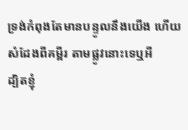ទ្រង់កំពុងតែមានបន្ទូលនឹងយើង ហើយសំដែងពីគម្ពីរ តាមផ្លូវនោះទេឬអី
ដ្បិតខ្ញុំ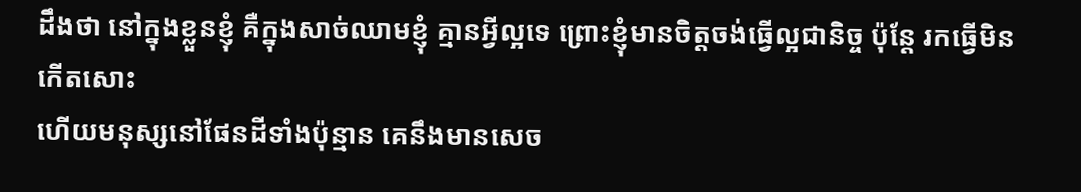ដឹងថា នៅក្នុងខ្លួនខ្ញុំ គឺក្នុងសាច់ឈាមខ្ញុំ គ្មានអ្វីល្អទេ ព្រោះខ្ញុំមានចិត្តចង់ធ្វើល្អជានិច្ច ប៉ុន្តែ រកធ្វើមិនកើតសោះ
ហើយមនុស្សនៅផែនដីទាំងប៉ុន្មាន គេនឹងមានសេច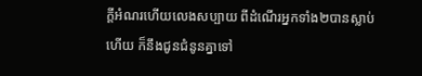ក្ដីអំណរហើយលេងសប្បាយ ពីដំណើរអ្នកទាំង២បានស្លាប់ហើយ ក៏នឹងជូនជំនូនគ្នាទៅ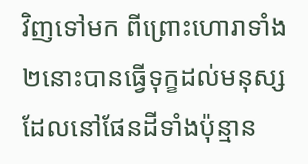វិញទៅមក ពីព្រោះហោរាទាំង២នោះបានធ្វើទុក្ខដល់មនុស្ស ដែលនៅផែនដីទាំងប៉ុន្មាន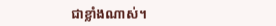ជាខ្លាំងណាស់។